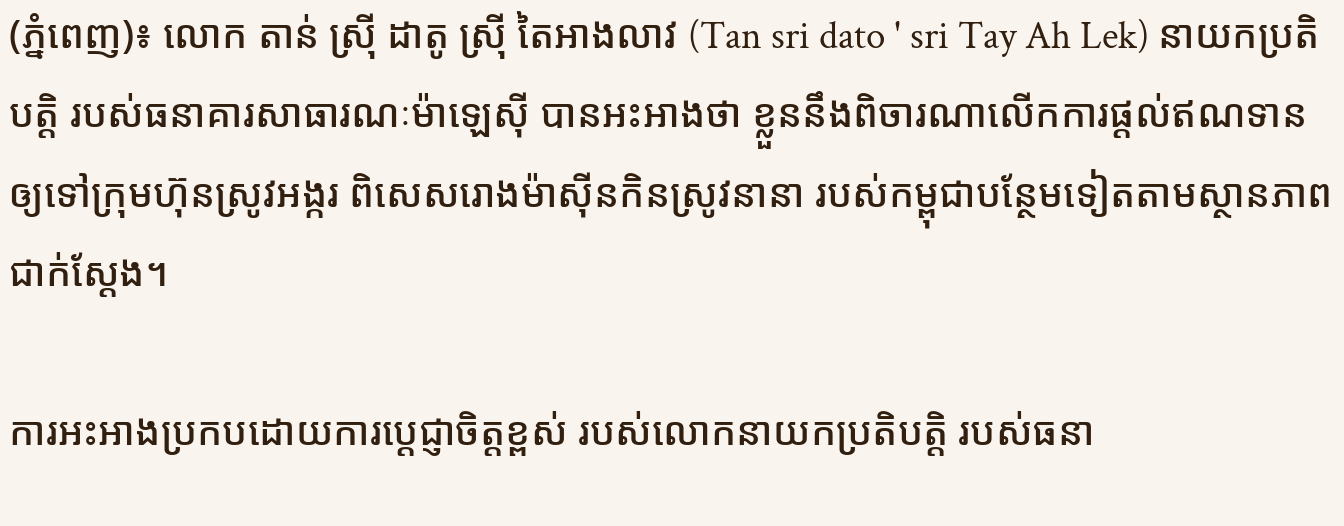(ភ្នំពេញ)៖ លោក តាន់ ស្រ៊ី ដាតូ ស្រ៊ី តៃអាងលាវ (Tan sri dato ' sri Tay Ah Lek) នាយកប្រតិបត្តិ របស់ធនាគារសាធារណៈម៉ាឡេស៊ី បានអះអាងថា ខ្លួននឹងពិចារណាលើកការផ្ដល់ឥណទាន ឲ្យទៅក្រុមហ៊ុនស្រូវអង្ករ ពិសេសរោងម៉ាស៊ីនកិនស្រូវនានា របស់កម្ពុជាបន្ថែមទៀតតាមស្ថានភាពជាក់ស្ដែង។

ការអះអាងប្រកបដោយការប្ដេជ្ញាចិត្តខ្ពស់ របស់លោកនាយកប្រតិបត្តិ របស់ធនា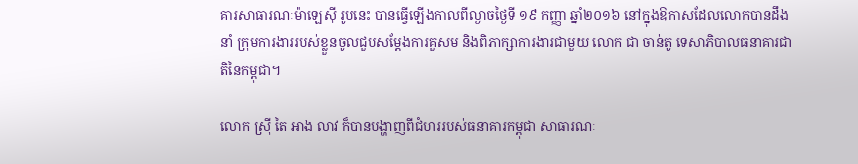គារសាធារណៈម៉ាឡេស៊ី រូបនេះ បានធ្វើឡើងកាលពីល្ងាចថ្ងៃទី ១៩ កញ្ញា ឆ្នាំ២០១៦ នៅក្នុងឱកាសដែលលោកបានដឹងនាំ ក្រុមការងាររបស់ខ្លួនចូលជួបសម្ដែងការគួសម និងពិភាក្សាការងារជាមួយ លោក ជា ចាន់តូ ទេសាភិបាលធនាគារជាតិនៃកម្ពុជា។

លោក ស្រ៊ី តៃ អាង លាវ ក៏បានបង្ហាញពីជំហររបស់ធនាគារកម្ពុជា សាធារណៈ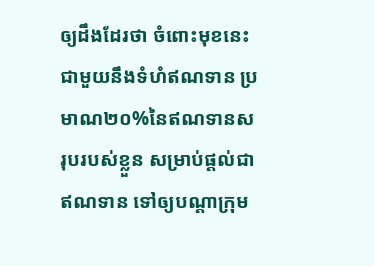ឲ្យដឹងដែរថា ចំពោះមុខនេះជាមួយនឹងទំហំឥណទាន ប្រមាណ២០%នៃឥណទានសរុបរបស់ខ្លួន សម្រាប់ផ្ដល់ជាឥណទាន ទៅឲ្យបណ្ដាក្រុម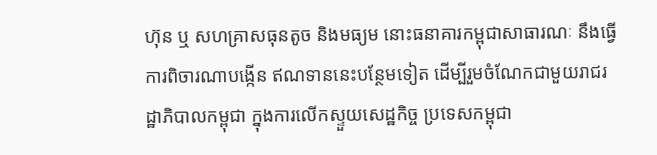ហ៊ុន ឬ សហគ្រាសធុនតូច និងមធ្យម នោះធនាគារកម្ពុជាសាធារណៈ នឹងធ្វើការពិចារណាបង្កើន ឥណទាននេះបន្ថែមទៀត ដើម្បីរួមចំណែកជាមួយរាជរដ្ឋាភិបាលកម្ពុជា ក្នុងការលើកស្ទួយសេដ្ឋកិច្ច ប្រទេសកម្ពុជា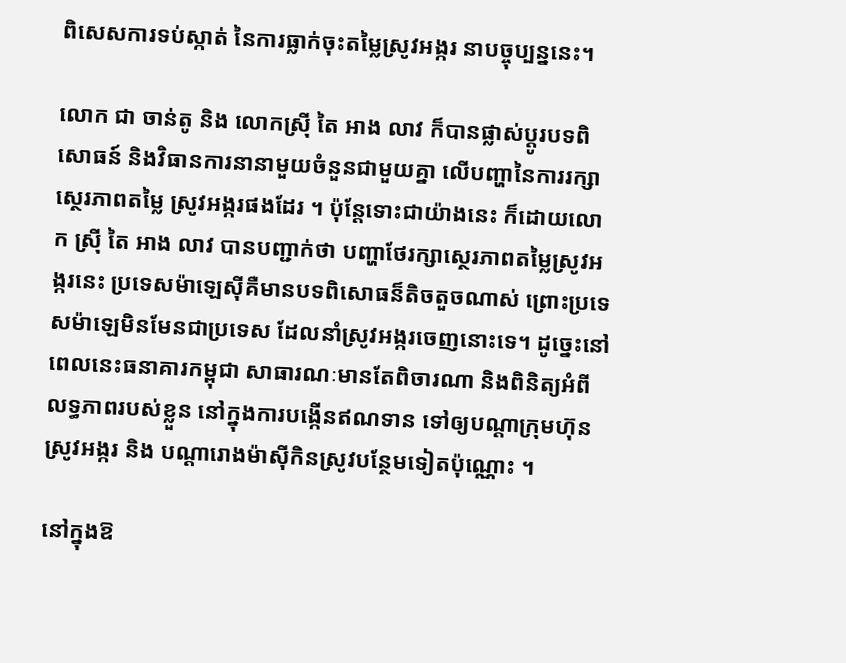ពិសេសការទប់ស្កាត់ នៃការធ្លាក់ចុះតម្លៃស្រូវអង្ករ នាបច្ចុប្បន្ននេះ។

លោក ជា ចាន់តូ និង លោកស្រ៊ី តៃ អាង លាវ ក៏បានផ្លាស់ប្ដូរបទពិសោធន៍ និងវិធានការនានាមួយចំនួនជាមួយគ្នា លើបញ្ហានៃការរក្សាស្ថេរភាពតម្លៃ ស្រូវអង្ករផងដែរ ។ ប៉ុន្តែទោះជាយ៉ាងនេះ ក៏ដោយលោក ស្រ៊ី តៃ អាង លាវ បានបញ្ជាក់ថា បញ្ហាថែរក្សាស្ថេរភាពតម្លៃស្រូវអង្ករនេះ ប្រទេសម៉ាឡេស៊ីគឺមានបទពិសោធន៏តិចតួចណាស់ ព្រោះប្រទេសម៉ាឡេមិនមែនជាប្រទេស ដែលនាំស្រូវអង្ករចេញនោះទេ។ ដូច្នេះនៅពេលនេះធនាគារកម្ពុជា សាធារណៈមានតែពិចារណា និងពិនិត្យអំពីលទ្ធភាពរបស់ខ្លួន នៅក្នុងការបង្កើនឥណទាន ទៅឲ្យបណ្ដាក្រុមហ៊ុនស្រូវអង្ករ និង បណ្ដារោងម៉ាស៊ីកិនស្រូវបន្ថែមទៀតប៉ុណ្ណោះ ។

នៅក្នុងឱ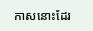កាសនោះដែរ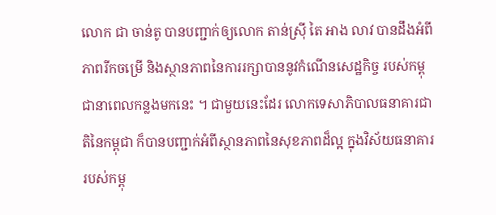លោក ជា ចាន់តូ បានបញ្ជាក់ឲ្យលោក តាន់ស្រ៊ី តៃ អាង លាវ បានដឹងអំពីភាពរីកចម្រើ និងស្ថានភាពនៃការរក្សាបាននូវកំណើនសេដ្ឋកិច្ច របស់កម្ពុជានាពេលកន្លងមកនេះ ។ ជាមួយនេះដែរ លោកទេសាភិបាលធនាគារជាតិនៃកម្ពុជា ក៏បានបញ្ជាក់អំពីស្ថានភាពនៃសុខភាពដ៏ល្អ ក្នុងវិស័យធនាគាររបស់កម្ពុ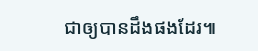ជាឲ្យបានដឹងផងដែរ៕